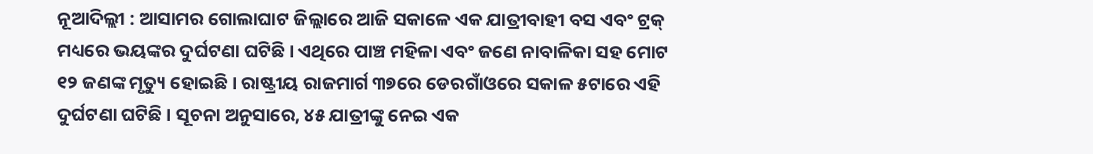ନୂଆଦିଲ୍ଲୀ : ଆସାମର ଗୋଲାଘାଟ ଜିଲ୍ଲାରେ ଆଜି ସକାଳେ ଏକ ଯାତ୍ରୀବାହୀ ବସ ଏବଂ ଟ୍ରକ୍ ମଧ୍ୟରେ ଭୟଙ୍କର ଦୁର୍ଘଟଣା ଘଟିଛି । ଏଥିରେ ପାଞ୍ଚ ମହିଳା ଏବଂ ଜଣେ ନାବାଳିକା ସହ ମୋଟ ୧୨ ଜଣଙ୍କ ମୃତ୍ୟୁ ହୋଇଛି । ରାଷ୍ଟ୍ରୀୟ ରାଜମାର୍ଗ ୩୭ରେ ଡେରଗାଁଓରେ ସକାଳ ୫ଟାରେ ଏହି ଦୁର୍ଘଟଣା ଘଟିଛି । ସୂଚନା ଅନୁସାରେ, ୪୫ ଯାତ୍ରୀଙ୍କୁ ନେଇ ଏକ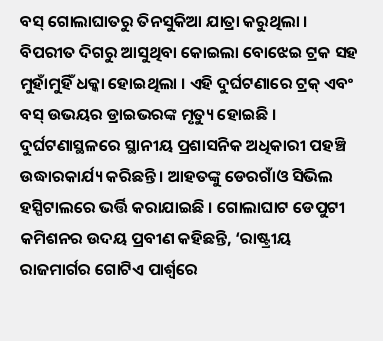ବସ୍ ଗୋଲାଘାତରୁ ତିନସୁକିଆ ଯାତ୍ରା କରୁଥିଲା । ବିପରୀତ ଦିଗରୁ ଆସୁଥିବା କୋଇଲା ବୋଝେଇ ଟ୍ରକ ସହ ମୁହାଁମୁହିଁ ଧକ୍କା ହୋଇଥିଲା । ଏହି ଦୁର୍ଘଟଣାରେ ଟ୍ରକ୍ ଏବଂ ବସ୍ ଉଭୟର ଡ୍ରାଇଭରଙ୍କ ମୃତ୍ୟୁ ହୋଇଛି । ଦୁର୍ଘଟଣାସ୍ଥଳରେ ସ୍ଥାନୀୟ ପ୍ରଶାସନିକ ଅଧିକାରୀ ପହଞ୍ଚି ଉଦ୍ଧାରକାର୍ଯ୍ୟ କରିଛନ୍ତି । ଆହତଙ୍କୁ ଡେରଗାଁଓ ସିଭିଲ ହସ୍ପିଟାଲରେ ଭର୍ତ୍ତି କରାଯାଇଛି । ଗୋଲାଘାଟ ଡେପୁଟୀ କମିଶନର ଉଦୟ ପ୍ରବୀଣ କହିଛନ୍ତି, ‘ରାଷ୍ଟ୍ରୀୟ ରାଜମାର୍ଗର ଗୋଟିଏ ପାର୍ଶ୍ୱରେ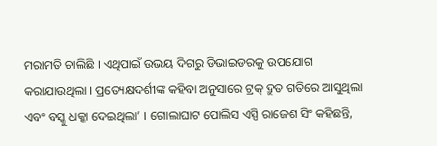ମରାମତି ଚାଲିଛି । ଏଥିପାଇଁ ଉଭୟ ଦିଗରୁ ଡିଭାଇଡରକୁ ଉପଯୋଗ କରାଯାଉଥିଲା । ପ୍ରତ୍ୟେକ୍ଷଦର୍ଶୀଙ୍କ କହିବା ଅନୁସାରେ ଟ୍ରକ୍ ଦ୍ରୁତ ଗତିରେ ଆସୁଥିଲା ଏବଂ ବସ୍କୁ ଧକ୍କା ଦେଇଥିଲା’ । ଗୋଲାଘାଟ ପୋଲିସ ଏସ୍ପି ରାଜେଶ ସିଂ କହିଛନ୍ତି,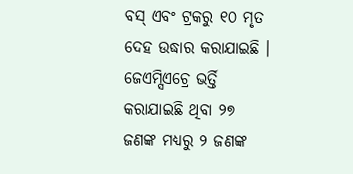ବସ୍ ଏବଂ ଟ୍ରକରୁ ୧୦ ମୃତ ଦେହ ଉଦ୍ଧାର କରାଯାଇଛି । ଜେଏମ୍ସିଏଚ୍ରେ ଭର୍ତ୍ତି କରାଯାଇଛି ଥିବା ୨୭ ଜଣଙ୍କ ମଧ୍ୟରୁ ୨ ଜଣଙ୍କ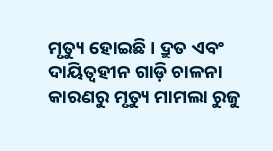ମୃତ୍ୟୁ ହୋଇଛି । ଦ୍ରୁତ ଏବଂ ଦାୟିତ୍ୱହୀନ ଗାଡ଼ି ଚାଳନା କାରଣରୁ ମୃତ୍ୟୁ ମାମଲା ରୁଜୁ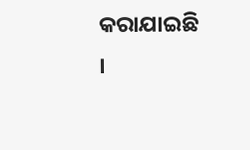କରାଯାଇଛି ।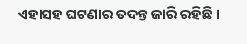ଏହାସହ ଘଟଣାର ତଦନ୍ତ ଜାରି ରହିଛି ।